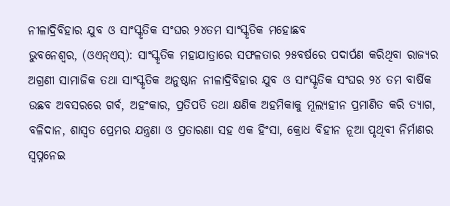ନୀଳାଦ୍ରିବିହାର ଯୁବ ଓ ସାଂସ୍କୃତିକ ସଂଘର ୨୪ତମ ସାଂସ୍କୃତିକ ମହୋଛବ
ଭୁବନେଶ୍ୱର, (ଓଏନ୍ଏସ୍): ସାଂସ୍କୃତିକ ମହାଯାତ୍ରାରେ ସଫଳତାର ୨୫ବର୍ଷରେ ପଦାର୍ପଣ କରିଥିବା ରାଜ୍ୟର ଅଗ୍ରଣୀ ସାମାଜିକ ତଥା ସାଂସ୍କୃତିକ ଅନୁଷ୍ଠାନ ନୀଳାଦ୍ରିବିହାର ଯୁବ ଓ ସାଂସ୍କୃତିକ ସଂଘର ୨୪ ତମ ବାର୍ଷିକ ଉଛବ ଅବସରରେ ଗର୍ବ, ଅହଂକାର, ପ୍ରତିପତି ତଥା କ୍ଷଣିକ ଅହମିକାକୁ ମୂଲ୍ୟହୀନ ପ୍ରମାଣିତ କରି ତ୍ୟାଗ, ବଳିଦାନ, ଶାସ୍ୱତ ପ୍ରେମର ଯନ୍ତ୍ରଣା ଓ ପ୍ରତାରଣା ସହ ଏକ ହିଂସା, କ୍ରୋଧ ବିହୀନ ନୂଆ ପୃଥିବୀ ନିର୍ମାଣର ସ୍ୱପ୍ନନେଇ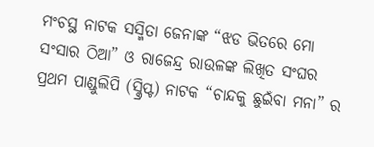ମଂଚସ୍ଥ ନାଟକ ସସ୍ମିତା ଜେନାଙ୍କ “ଝଡ ଭିତରେ ମୋ ସଂସାର ଠିଆ” ଓ ରାଜେନ୍ଦ୍ର ରାଉଳଙ୍କ ଲିଖିତ ସଂଘର ପ୍ରଥମ ପାଣ୍ଡୁଲିପି (ସ୍କ୍ରିପ୍ଟ) ନାଟକ “ଚାନ୍ଦକୁ ଛୁଇଁବା ମନା” ର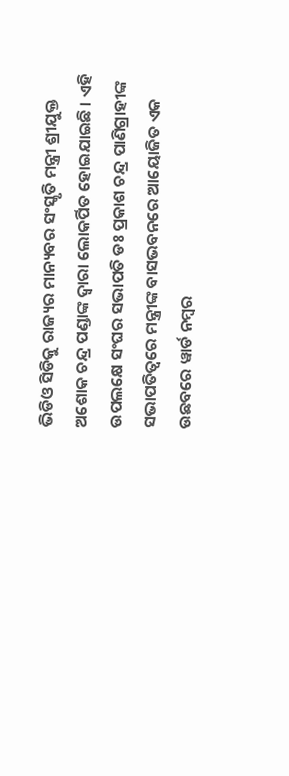ଭିଡିଓ ସିଡିକୁ ରାଜ୍ୟର ମାନ୍ୟବର ସଂସ୍କୃତି ମନ୍ତ୍ରୀ ଶ୍ରୀଯୁକ୍ତ ଅଶୋକ ଚନ୍ଦ୍ର ପଣ୍ଡାଙ୍କ ଦ୍ୱାରା ଲୋକର୍ପିତ ହୋଇଯାଇଛି । ଏହି ଉପଲକ୍ଷେ ସଂଘର ସଭାପତି ଡଃ ପ୍ରକାଶ ଚନ୍ଦ୍ର ପାଣିଗ୍ରାହୀଙ୍କ ସଭାପତିତ୍ୱରେ ମନ୍ତ୍ରୀଙ୍କ ବାସଭବନରେ ଆୟୋଜିତ ଏକ ଉଛବରେ ୱାର୍ଡ ନମ୍ବର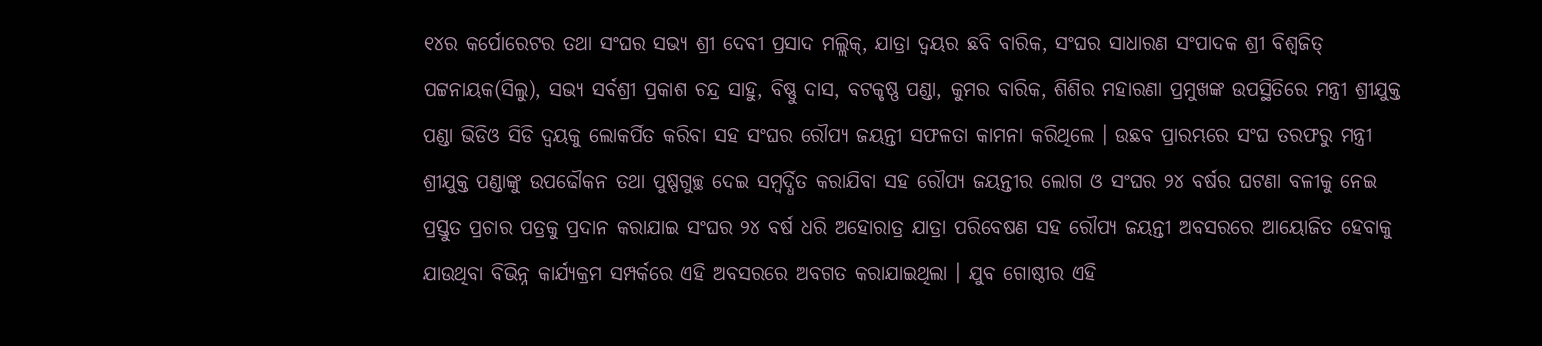୧୪ର କର୍ପୋରେଟର ତଥା ସଂଘର ସଭ୍ୟ ଶ୍ରୀ ଦେବୀ ପ୍ରସାଦ ମଲ୍ଲିକ୍, ଯାତ୍ରା ଦ୍ୱୟର ଛବି ବାରିକ, ସଂଘର ସାଧାରଣ ସଂପାଦକ ଶ୍ରୀ ବିଶ୍ୱଜିତ୍ ପଟ୍ଟନାୟକ(ସିଲୁ), ସଭ୍ୟ ସର୍ବଶ୍ରୀ ପ୍ରକାଶ ଚନ୍ଦ୍ର ସାହୁ, ବିଷ୍ଣୁ ଦାସ, ବଟକୃଷ୍ଣ ପଣ୍ଡା, କୁମର ବାରିକ, ଶିଶିର ମହାରଣା ପ୍ରମୁଖଙ୍କ ଉପସ୍ଥିତିରେ ମନ୍ତ୍ରୀ ଶ୍ରୀଯୁକ୍ତ ପଣ୍ଡା ଭିଡିଓ ସିଡି ଦ୍ୱୟକୁ ଲୋକର୍ପିତ କରିବା ସହ ସଂଘର ରୌପ୍ୟ ଜୟନ୍ତୀ ସଫଳତା କାମନା କରିଥିଲେ । ଉଛବ ପ୍ରାରମ୍ଭରେ ସଂଘ ତରଫରୁ ମନ୍ତ୍ରୀ ଶ୍ରୀଯୁକ୍ତ ପଣ୍ଡାଙ୍କୁ ଉପଢୌକନ ତଥା ପୁଷ୍ପଗୁଚ୍ଛ ଦେଇ ସମ୍ବର୍ଦ୍ଧିତ କରାଯିବା ସହ ରୌପ୍ୟ ଜୟନ୍ତୀର ଲୋଗ ଓ ସଂଘର ୨୪ ବର୍ଷର ଘଟଣା ବଳୀକୁ ନେଇ ପ୍ରସ୍ତୁତ ପ୍ରଚାର ପତ୍ରକୁ ପ୍ରଦାନ କରାଯାଇ ସଂଘର ୨୪ ବର୍ଷ ଧରି ଅହୋରାତ୍ର ଯାତ୍ରା ପରିବେଷଣ ସହ ରୌପ୍ୟ ଜୟନ୍ତୀ ଅବସରରେ ଆୟୋଜିତ ହେବାକୁ ଯାଉଥିବା ବିଭିନ୍ନ କାର୍ଯ୍ୟକ୍ରମ ସମ୍ପର୍କରେ ଏହି ଅବସରରେ ଅବଗତ କରାଯାଇଥିଲା । ଯୁବ ଗୋଷ୍ଠୀର ଏହି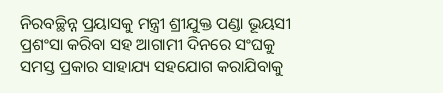ନିରବଚ୍ଛିନ୍ନ ପ୍ରୟାସକୁ ମନ୍ତ୍ରୀ ଶ୍ରୀଯୁକ୍ତ ପଣ୍ଡା ଭୂୟସୀ ପ୍ରଶଂସା କରିବା ସହ ଆଗାମୀ ଦିନରେ ସଂଘକୁ ସମସ୍ତ ପ୍ରକାର ସାହାଯ୍ୟ ସହଯୋଗ କରାଯିବାକୁ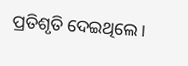ପ୍ରତିଶୃତି ଦେଇଥିଲେ ।